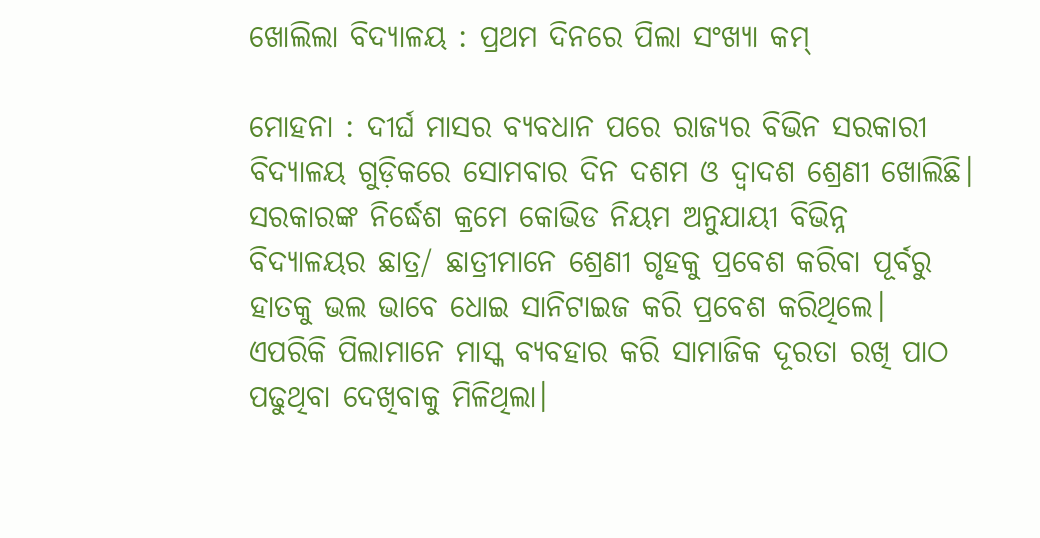ଖୋଲିଲା ବିଦ୍ୟାଳୟ : ପ୍ରଥମ ଦିନରେ ପିଲା ସଂଖ୍ୟା କମ୍

ମୋହନା : ଦୀର୍ଘ ମାସର ବ୍ୟବଧାନ ପରେ ରାଜ୍ୟର ବିଭିନ ସରକାରୀ ବିଦ୍ୟାଳୟ ଗୁଡ଼ିକରେ ସୋମବାର ଦିନ ଦଶମ ଓ ଦ୍ବାଦଶ ଶ୍ରେଣୀ ଖୋଲିଛି। ସରକାରଙ୍କ ନିର୍ଦ୍ଧେଶ କ୍ରମେ କୋଭିଡ ନିୟମ ଅନୁଯାୟୀ ବିଭିନ୍ନ ବିଦ୍ୟାଳୟର ଛାତ୍ର/ ଛାତ୍ରୀମାନେ ଶ୍ରେଣୀ ଗୃହକୁ ପ୍ରବେଶ କରିବା ପୂର୍ବରୁ ହାତକୁ ଭଲ ଭାବେ ଧୋଇ ସାନିଟାଇଜ କରି ପ୍ରବେଶ କରିଥିଲେ। ଏପରିକି ପିଲାମାନେ ମାସ୍କ ବ୍ୟବହାର କରି ସାମାଜିକ ଦୂରତା ରଖି ପାଠ ପଢୁଥିବା ଦେଖିବାକୁ ମିଳିଥିଲା।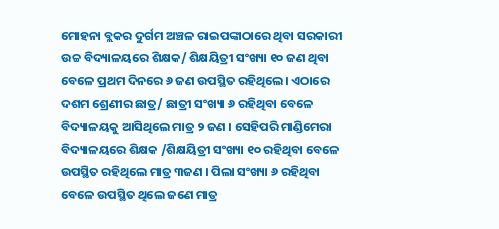ମୋହନା ବ୍ଲକର ଦୁର୍ଗମ ଅଞ୍ଚଳ ରାଇପଙ୍କାଠାରେ ଥିବା ସରକାରୀ ଉଚ୍ଚ ବିଦ୍ୟାଳୟରେ ଶିକ୍ଷକ/ ଶିକ୍ଷୟିତ୍ରୀ ସଂଖ୍ୟା ୧୦ ଜଣ ଥିବା ବେଳେ ପ୍ରଥମ ଦିନରେ ୬ ଜଣ ଉପସ୍ଥିତ ରହିଥିଲେ। ଏଠାରେ ଦଶମ ଶ୍ରେଣୀର ଛାତ୍ର/ ଛାତ୍ରୀ ସଂଖ୍ୟା ୬ ରହିଥିବା ବେଳେ ବିଦ୍ୟାଳୟକୁ ଆସିଥିଲେ ମାତ୍ର ୨ ଜଣ । ସେହିପରି ମାଣ୍ଡିମେରା ବିଦ୍ୟାଳୟରେ ଶିକ୍ଷକ /ଶିକ୍ଷୟିତ୍ରୀ ସଂଖ୍ୟା ୧୦ ରହିଥିବା ବେଳେ ଉପସ୍ଥିତ ରହିଥିଲେ ମାତ୍ର ୩ଜଣ । ପିଲା ସଂଖ୍ୟା ୬ ରହିଥିବା ବେଳେ ଉପସ୍ଥିତ ଥିଲେ ଜଣେ ମାତ୍ର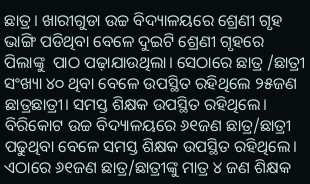ଛାତ୍ର। ଖାରୀଗୁଡା ଉଚ୍ଚ ବିଦ୍ୟାଳୟରେ ଶ୍ରେଣୀ ଗୃହ ଭାଙ୍ଗି ପଡିଥିବା ବେଳେ ଦୁଇଟି ଶ୍ରେଣୀ ଗୃହରେ ପିଲାଙ୍କୁ  ପାଠ ପଢ଼ାଯାଉଥିଲା। ସେଠାରେ ଛାତ୍ର /ଛାତ୍ରୀ ସଂଖ୍ୟା ୪୦ ଥିବା ବେଳେ ଉପସ୍ଥିତ ରହିଥିଲେ ୨୫ଜଣ ଛାତ୍ରଛାତ୍ରୀ। ସମସ୍ତ ଶିକ୍ଷକ ଉପସ୍ଥିତ ରହିଥିଲେ।
ବିରିକୋଟ ଉଚ୍ଚ ବିଦ୍ୟାଳୟରେ ୬୧ଜଣ ଛାତ୍ର/ଛାତ୍ରୀ ପଢୁଥିବା ବେଳେ ସମସ୍ତ ଶିକ୍ଷକ ଉପସ୍ଥିତ ରହିଥିଲେ।  ଏଠାରେ ୬୧ଜଣ ଛାତ୍ର/ଛାତ୍ରୀଙ୍କୁ ମାତ୍ର ୪ ଜଣ ଶିକ୍ଷକ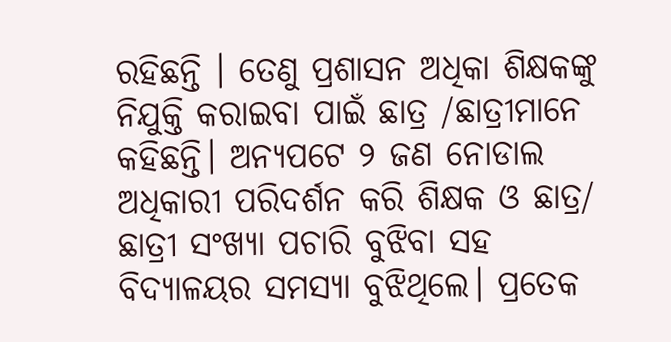ରହିଛନ୍ତି । ତେଣୁ ପ୍ରଶାସନ ଅଧିକା ଶିକ୍ଷକଙ୍କୁ ନିଯୁକ୍ତି କରାଇବା ପାଇଁ ଛାତ୍ର /ଛାତ୍ରୀମାନେ କହିଛନ୍ତି। ଅନ୍ୟପଟେ ୨ ଜଣ ନୋଡାଲ ଅଧିକାରୀ ପରିଦର୍ଶନ କରି ଶିକ୍ଷକ ଓ ଛାତ୍ର/ ଛାତ୍ରୀ ସଂଖ୍ୟା ପଚାରି ବୁଝିବା ସହ ବିଦ୍ୟାଳୟର ସମସ୍ୟା ବୁଝିଥିଲେ। ପ୍ରତେକ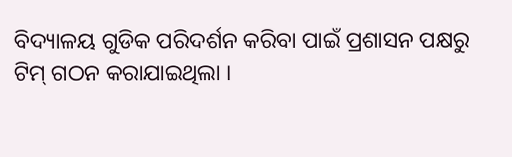ବିଦ୍ୟାଳୟ ଗୁଡିକ ପରିଦର୍ଶନ କରିବା ପାଇଁ ପ୍ରଶାସନ ପକ୍ଷରୁ ଟିମ୍‌ ଗଠନ କରାଯାଇଥିଲା ।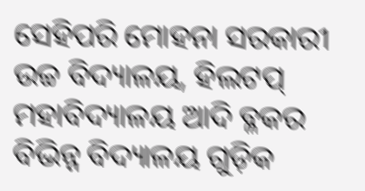ସେହିପରି ମୋହନା ସରକାରୀ ଉଚ୍ଚ ବିଦ୍ୟାଳୟ, ହିଲଟପ୍ ମହାବିଦ୍ୟାଳୟ ଆଦି ବ୍ଳକର ବିଭିନ୍ନ ବିଦ୍ୟାଳୟ ଗୁଡ଼ିକ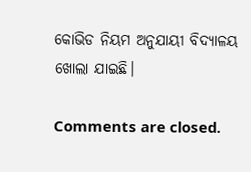କୋଭିଡ ନିୟମ ଅନୁଯାୟୀ ବିଦ୍ୟାଳୟ ଖୋଲା ଯାଇଛି।

Comments are closed.